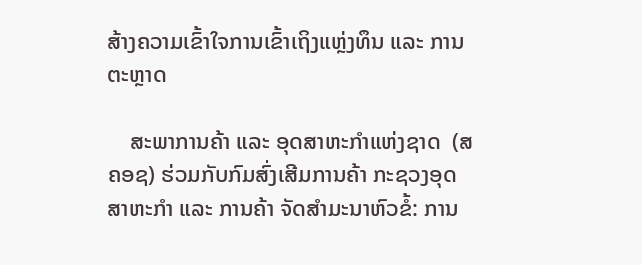ສ້າງຄວາມເຂົ້າໃຈການເຂົ້າເຖິງແຫຼ່ງທຶນ ແລະ ການຕະຫຼາດ

    ສະພາການຄ້າ ແລະ ອຸດສາຫະກຳແຫ່ງຊາດ  (ສຄອຊ) ຮ່ວມກັບກົມສົ່ງເສີມການຄ້າ ກະຊວງອຸດສາຫະກຳ ແລະ ການຄ້າ ຈັດສຳມະນາຫົວຂໍ້: ການ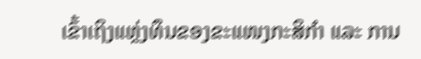ເຂົ້າເຖິງແຫຼ່ງທຶນຂອງຂະແໜງກະສິກຳ ແລະ ການ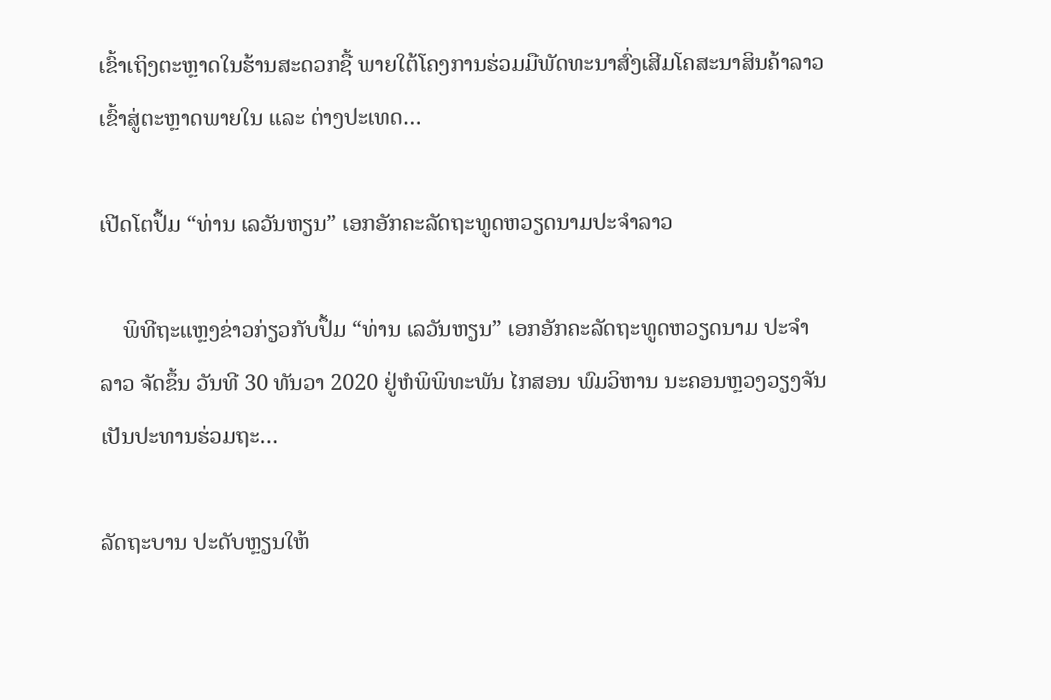ເຂົ້າເຖິງຕະຫຼາດໃນຮ້ານສະດວກຊື້ ພາຍໃຕ້ໂຄງການຮ່ວມມືພັດທະນາສົ່ງເສີມໂຄສະນາສິນຄ້າລາວເຂົ້າສູ່ຕະຫຼາດພາຍໃນ ແລະ ຕ່າງປະເທດ…

ເປີດໂຕປຶ້ມ “ທ່ານ ເລວັນຫຽນ” ເອກອັກຄະລັດຖະທູດຫວຽດນາມປະຈໍາລາວ

    ພິທີຖະແຫຼງຂ່າວກ່ຽວກັບປຶ້ມ “ທ່ານ ເລວັນຫຽນ” ເອກອັກຄະລັດຖະທູດຫວຽດນາມ ປະຈໍາລາວ ຈັດຂຶ້ນ ວັນທີ 30 ທັນວາ 2020 ຢູ່ຫໍພິພິທະພັນ ໄກສອນ ພົມວິຫານ ນະຄອນຫຼວງວຽງຈັນ ເປັນປະທານຮ່ວມຖະ…

ລັດຖະບານ ປະດັບຫຼຽນໃຫ້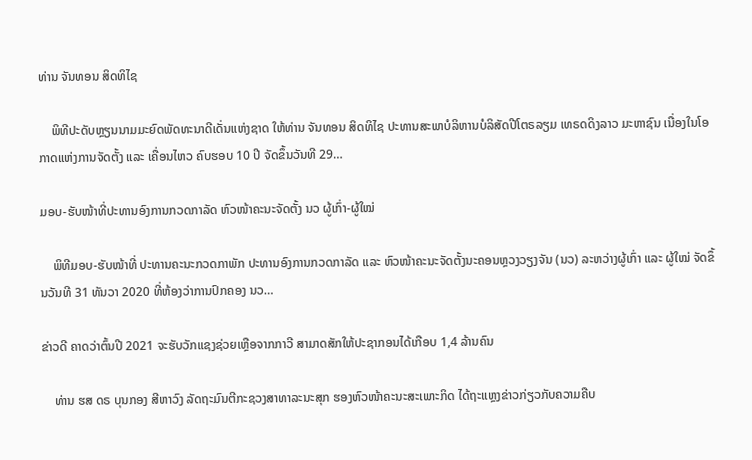ທ່ານ ຈັນທອນ ສິດທິໄຊ

    ພິທີປະດັບຫຼຽນນາມມະຍົດພັດທະນາດີເດັ່ນແຫ່ງຊາດ ໃຫ້ທ່ານ ຈັນທອນ ສິດທິໄຊ ປະທານສະພາບໍລິຫານບໍລິສັດປີໂຕຣລຽມ ເທຣດດິງລາວ ມະຫາຊົນ ເນື່ອງໃນໂອກາດແຫ່ງການຈັດຕັ້ງ ແລະ ເຄື່ອນໄຫວ ຄົບຮອບ 10 ປີ ຈັດຂຶ້ນວັນທີ 29…

ມອບ-ຮັບໜ້າທີ່ປະທານອົງການກວດກາລັດ ຫົວໜ້າຄະນະຈັດຕັ້ງ ນວ ຜູ້ເກົ່າ-ຜູ້ໃໝ່

    ພິທີມອບ-ຮັບໜ້າທີ່ ປະທານຄະນະກວດກາພັກ ປະທານອົງການກວດກາລັດ ແລະ ຫົວໜ້າຄະນະຈັດຕັ້ງນະຄອນຫຼວງວຽງຈັນ (ນວ) ລະຫວ່າງຜູ້ເກົ່າ ແລະ ຜູ້ໃໝ່ ຈັດຂຶ້ນວັນທີ 31 ທັນວາ 2020 ທີ່ຫ້ອງວ່າການປົກຄອງ ນວ…

ຂ່າວດີ ຄາດວ່າຕົ້ນປີ 2021 ຈະຮັບວັກແຊງຊ່ວຍເຫຼືອຈາກກາວີ ສາມາດສັກໃຫ້ປະຊາກອນໄດ້ເກືອບ 1,4 ລ້ານຄົນ

    ທ່ານ ຮສ ດຣ ບຸນກອງ ສີຫາວົງ ລັດຖະມົນຕີກະຊວງສາທາລະນະສຸກ ຮອງຫົວໜ້າຄະນະສະເພາະກິດ ໄດ້ຖະແຫຼງຂ່າວກ່ຽວກັບຄວາມຄືບ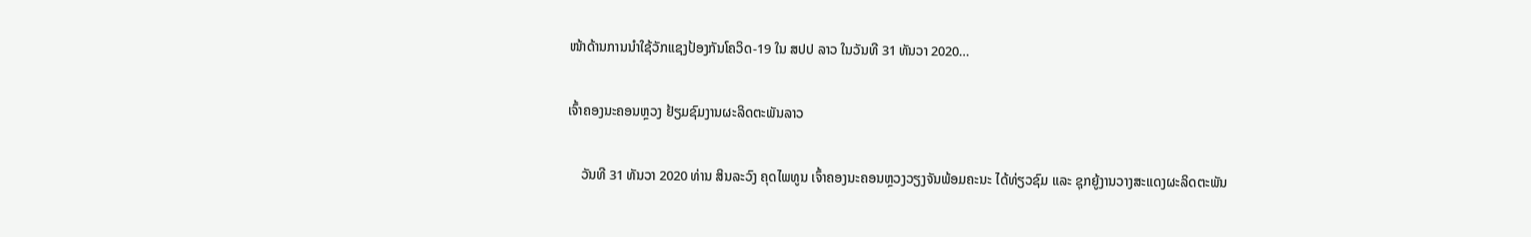ໜ້າດ້ານການນຳໃຊ້ວັກແຊງປ້ອງກັນໂຄວິດ-19 ໃນ ສປປ ລາວ ໃນວັນທີ 31 ທັນວາ 2020…

ເຈົ້າຄອງນະຄອນຫຼວງ ຢ້ຽມຊົມງານຜະລິດຕະພັນລາວ

    ວັນທີ 31 ທັນວາ 2020 ທ່ານ ສິນລະວົງ ຄຸດໄພທູນ ເຈົ້າຄອງນະຄອນຫຼວງວຽງຈັນພ້ອມຄະນະ ໄດ້ທ່ຽວຊົມ ແລະ ຊຸກຍູ້ງານວາງສະແດງຜະລິດຕະພັນ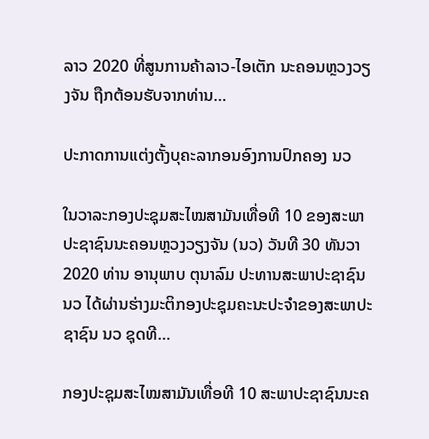ລາວ 2020 ທີ່ສູນການຄ້າລາວ-ໄອເຕັກ ນະຄອນຫຼວງວຽງຈັນ ຖືກຕ້ອນຮັບຈາກທ່ານ…

ປະກາດການແຕ່ງຕັ້ງບຸຄະລາກອນອົງການປົກຄອງ ນວ

ໃນວາລະກອງປະຊຸມສະໄໝສາມັນເທື່ອທີ 10 ຂອງສະພາປະຊາຊົນນະຄອນຫຼວງວຽງຈັນ (ນວ) ວັນທີ 30 ທັນວາ 2020 ທ່ານ ອານຸພາບ ຕຸນາລົມ ປະທານສະພາປະຊາຊົນ ນວ ໄດ້ຜ່ານຮ່າງມະຕິກອງປະຊຸມຄະນະປະຈໍາຂອງສະພາປະຊາຊົນ ນວ ຊຸດທີ…

ກອງປະຊຸມສະໄໝສາມັນເທື່ອທີ 10 ສະພາປະຊາຊົນນະຄ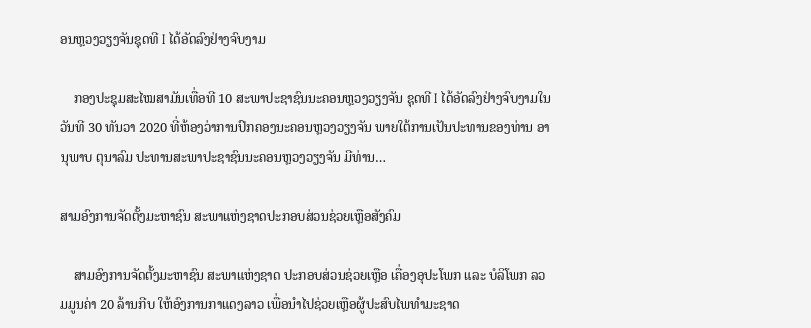ອນຫຼວງວຽງຈັນຊຸດທີ I ໄດ້ອັດລົງຢ່າງຈົບງາມ

    ກອງປະຊຸມສະໄໝສາມັນເທື່ອທີ 10 ສະພາປະຊາຊົນນະຄອນຫຼວງວຽງຈັນ ຊຸດທີ I ໄດ້ອັດລົງຢ່າງຈົບງາມໃນວັນທີ 30 ທັນວາ 2020 ທີ່ຫ້ອງວ່າການປົກຄອງນະຄອນຫຼວງວຽງຈັນ ພາຍໃຕ້ການເປັນປະທານຂອງທ່ານ ອານຸພາບ ຕຸນາລົມ ປະທານສະພາປະຊາຊົນນະຄອນຫຼວງວຽງຈັນ ມີທ່ານ…

ສາມອົງການຈັດຕັ້ງມະຫາຊົນ ສະພາແຫ່ງຊາດປະກອບສ່ວນຊ່ວຍເຫຼືອສັງຄົມ

    ສາມອົງການຈັດຕັ້ງມະຫາຊົນ ສະພາແຫ່ງຊາດ ປະກອບສ່ວນຊ່ວຍເຫຼືອ ເຄື່ອງອຸປະໂພກ ແລະ ບໍລິໂພກ ລວມມູນຄ່າ 20 ລ້ານກີບ ໃຫ້ອົງການກາແດງລາວ ເພື່ອນຳໄປຊ່ວຍເຫຼືອຜູ້ປະສົບໄພທຳມະຊາດ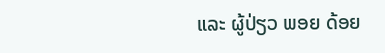ແລະ ຜູ້ປ່ຽວ ພອຍ ດ້ອຍ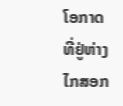ໂອກາດທີ່ຢູ່ຫ່າງໄກສອກ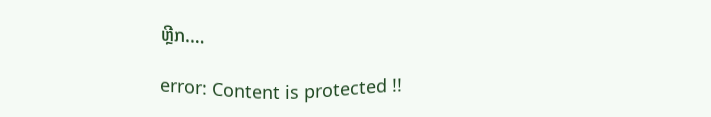ຫຼີກ.…

error: Content is protected !!